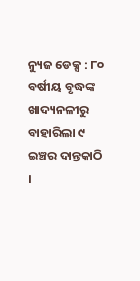ନ୍ୟୁଜ ଡେକ୍ସ : ୮୦ ବର୍ଷୀୟ ବୃଦ୍ଧଙ୍କ ଖାଦ୍ୟନଳୀରୁ ବାହାରିଲା ୯ ଇଞ୍ଚର ଦାନ୍ତକାଠି ।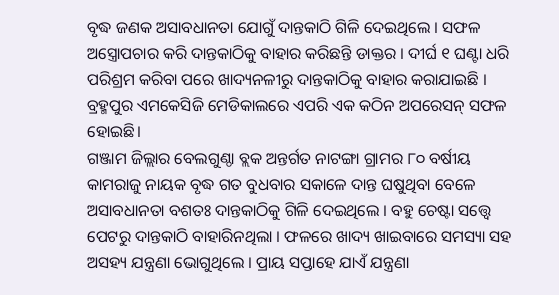ବୃଦ୍ଧ ଜଣକ ଅସାବଧାନତା ଯୋଗୁଁ ଦାନ୍ତକାଠି ଗିଳି ଦେଇଥିଲେ । ସଫଳ ଅସ୍ତ୍ରୋପଚାର କରି ଦାନ୍ତକାଠିକୁ ବାହାର କରିଛନ୍ତି ଡାକ୍ତର । ଦୀର୍ଘ ୧ ଘଣ୍ଟା ଧରି ପରିଶ୍ରମ କରିବା ପରେ ଖାଦ୍ୟନଳୀରୁ ଦାନ୍ତକାଠିକୁ ବାହାର କରାଯାଇଛି । ବ୍ରହ୍ମପୁର ଏମକେସିଜି ମେଡିକାଲରେ ଏପରି ଏକ କଠିନ ଅପରେସନ୍ ସଫଳ ହୋଇଛି।
ଗଞ୍ଜାମ ଜିଲ୍ଲାର ବେଲଗୁଣ୍ଠା ବ୍ଲକ ଅନ୍ତର୍ଗତ ନାଟଙ୍ଗା ଗ୍ରାମର ୮୦ ବର୍ଷୀୟ କାମରାଜୁ ନାୟକ ବୃଦ୍ଧ ଗତ ବୁଧବାର ସକାଳେ ଦାନ୍ତ ଘଷୁଥିବା ବେଳେ ଅସାବଧାନତା ବଶତଃ ଦାନ୍ତକାଠିକୁ ଗିଳି ଦେଇଥିଲେ । ବହୁ ଚେଷ୍ଟା ସତ୍ତ୍ବେ ପେଟରୁ ଦାନ୍ତକାଠି ବାହାରିନଥିଲା । ଫଳରେ ଖାଦ୍ୟ ଖାଇବାରେ ସମସ୍ୟା ସହ ଅସହ୍ୟ ଯନ୍ତ୍ରଣା ଭୋଗୁଥିଲେ । ପ୍ରାୟ ସପ୍ତାହେ ଯାଏଁ ଯନ୍ତ୍ରଣା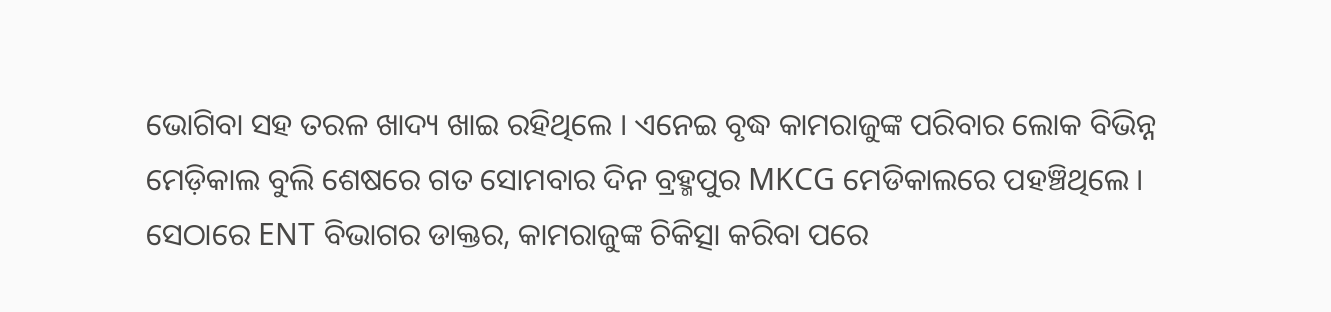ଭୋଗିବା ସହ ତରଳ ଖାଦ୍ୟ ଖାଇ ରହିଥିଲେ । ଏନେଇ ବୃଦ୍ଧ କାମରାଜୁଙ୍କ ପରିବାର ଲୋକ ବିଭିନ୍ନ ମେଡ଼ିକାଲ ବୁଲି ଶେଷରେ ଗତ ସୋମବାର ଦିନ ବ୍ରହ୍ମପୁର MKCG ମେଡିକାଲରେ ପହଞ୍ଚିଥିଲେ ।
ସେଠାରେ ENT ବିଭାଗର ଡାକ୍ତର, କାମରାଜୁଙ୍କ ଚିକିତ୍ସା କରିବା ପରେ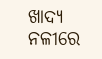ଖାଦ୍ୟ ନଳୀରେ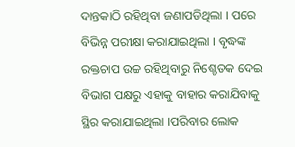ଦାନ୍ତକାଠି ରହିଥିବା ଜଣାପଡିଥିଲା । ପରେ ବିଭିନ୍ନ ପରୀକ୍ଷା କରାଯାଇଥିଲା । ବୃଦ୍ଧଙ୍କ ରକ୍ତଚାପ ଉଚ୍ଚ ରହିଥିବାରୁ ନିଶ୍ଚେତକ ଦେଇ ବିଭାଗ ପକ୍ଷରୁ ଏହାକୁ ବାହାର କରାଯିବାକୁ ସ୍ଥିର କରାଯାଇଥିଲା ।ପରିବାର ଲୋକ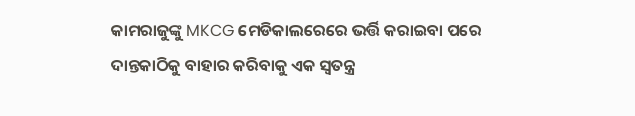କାମରାଜୁଙ୍କୁ MKCG ମେଡିକାଲରେରେ ଭର୍ତ୍ତି କରାଇବା ପରେ ଦାନ୍ତକାଠିକୁ ବାହାର କରିବାକୁ ଏକ ସ୍ବତନ୍ତ୍ର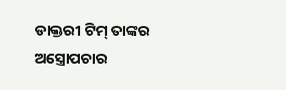ଡାକ୍ତରୀ ଟିମ୍ ତାଙ୍କର ଅସ୍ତ୍ରୋପଚାର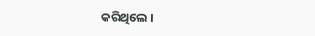କରିଥିଲେ ।